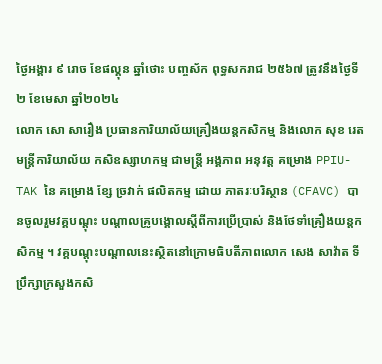ថ្ងៃអង្គារ ៩ រោច ខែផល្គុន ឆ្នាំថោះ បញ្ចស័ក ពុទ្ធសករាជ ២៥៦៧ ត្រូវនឹងថ្ងៃទី២ ខែមេសា ឆ្នាំ២០២៤
លោក សោ សារឿង ប្រធានការិយាល័យគ្រឿងយន្តកសិកម្ម និងលោក សុខ រេត មន្ត្រីការិយាល័យ កសិឧស្សាហកម្ម ជាមន្រ្តី អង្គភាព អនុវត្ត គម្រោង PPIU-TAK នៃ គម្រោង ខ្សែ ច្រវាក់ ផលិតកម្ម ដោយ ភាតរៈបរិស្ថាន (CFAVC) បានចូលរួមវគ្គបណ្តុះ បណ្តាលគ្រូបង្គោលស្តីពីការប្រេីប្រាស់ និងថែទាំគ្រឿងយន្តកសិកម្ម ។ វគ្គបណ្តុះបណ្តាលនេះស្ថិតនៅក្រោមធិបតីភាពលោក សេង សាវ៉ាត ទីប្រឹក្សាក្រសួងកសិ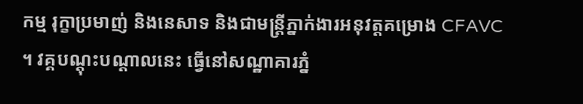កម្ម រុក្ខាប្រមាញ់ និងនេសាទ និងជាមន្ត្រីភ្នាក់ងារអនុវត្តគម្រោង CFAVC ។ វគ្គបណ្តុះបណ្តាលនេះ ធ្វើនៅសណ្ឋាគារភ្នំ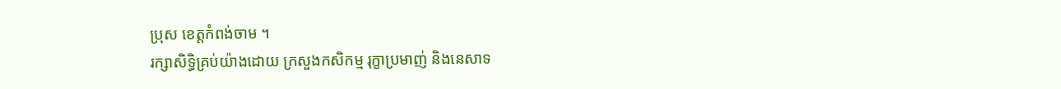ប្រុស ខេត្តកំពង់ចាម ។
រក្សាសិទិ្ធគ្រប់យ៉ាងដោយ ក្រសួងកសិកម្ម រុក្ខាប្រមាញ់ និងនេសាទ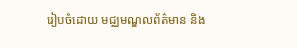រៀបចំដោយ មជ្ឈមណ្ឌលព័ត៌មាន និង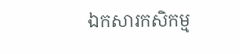ឯកសារកសិកម្ម